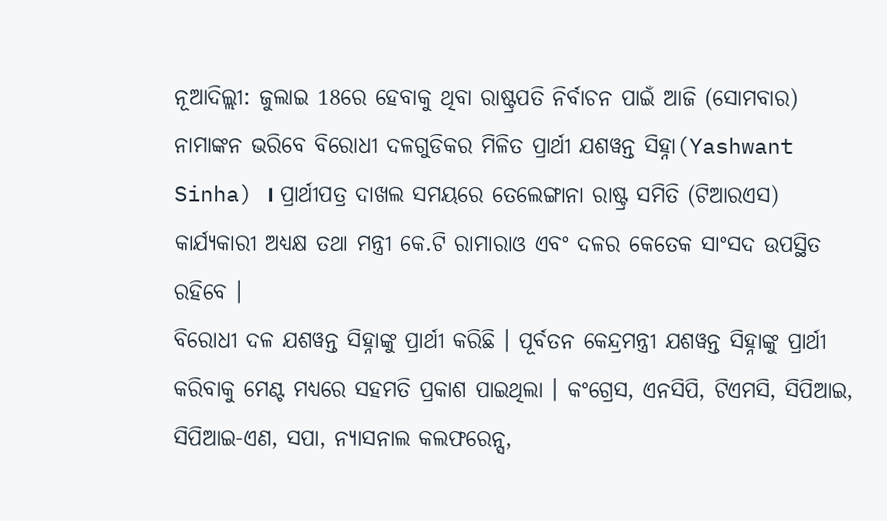ନୂଆଦିଲ୍ଲୀ: ଜୁଲାଇ 18ରେ ହେବାକୁ ଥିବା ରାଷ୍ଟ୍ରପତି ନିର୍ବାଚନ ପାଇଁ ଆଜି (ସୋମବାର) ନାମାଙ୍କନ ଭରିବେ ବିରୋଧୀ ଦଳଗୁଡିକର ମିଳିତ ପ୍ରାର୍ଥୀ ଯଶୱନ୍ତ ସିହ୍ନା(Yashwant Sinha) । ପ୍ରାର୍ଥୀପତ୍ର ଦାଖଲ ସମୟରେ ତେଲେଙ୍ଗାନା ରାଷ୍ଟ୍ର ସମିତି (ଟିଆରଏସ) କାର୍ଯ୍ୟକାରୀ ଅଧ୍ୟକ୍ଷ ତଥା ମନ୍ତ୍ରୀ କେ.ଟି ରାମାରାଓ ଏବଂ ଦଳର କେତେକ ସାଂସଦ ଉପସ୍ଥିତ ରହିବେ ।
ବିରୋଧୀ ଦଳ ଯଶୱନ୍ତ ସିହ୍ନାଙ୍କୁ ପ୍ରାର୍ଥୀ କରିଛି । ପୂର୍ବତନ କେନ୍ଦ୍ରମନ୍ତ୍ରୀ ଯଶୱନ୍ତ ସିହ୍ନାଙ୍କୁ ପ୍ରାର୍ଥୀ କରିବାକୁ ମେଣ୍ଟ ମଧ୍ୟରେ ସହମତି ପ୍ରକାଶ ପାଇଥିଲା । କଂଗ୍ରେସ, ଏନସିପି, ଟିଏମସି, ସିପିଆଇ, ସିପିଆଇ-ଏଣ, ସପା, ନ୍ୟାସନାଲ କଲଫରେନ୍ସ,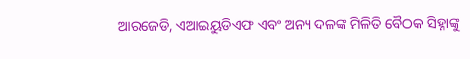ଆରଜେଡି, ଏଆଇୟୁଡିଏଫ ଏବଂ ଅନ୍ୟ ଦଳଙ୍କ ମିଳିତି ବୈଠକ ସିହ୍ନାଙ୍କୁ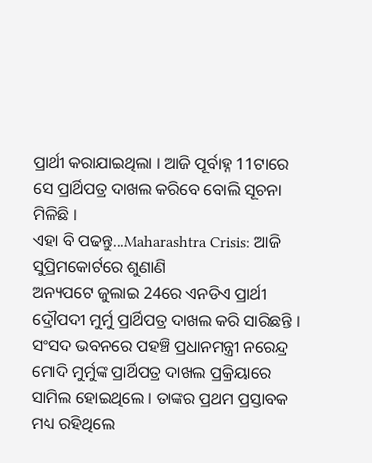ପ୍ରାର୍ଥୀ କରାଯାଇଥିଲା । ଆଜି ପୂର୍ବାହ୍ନ 11ଟାରେ ସେ ପ୍ରାର୍ଥିପତ୍ର ଦାଖଲ କରିବେ ବୋଲି ସୂଚନା ମିଳିଛି ।
ଏହା ବି ପଢନ୍ତୁ...Maharashtra Crisis: ଆଜି ସୁପ୍ରିମକୋର୍ଟରେ ଶୁଣାଣି
ଅନ୍ୟପଟେ ଜୁଲାଇ 24ରେ ଏନଡିଏ ପ୍ରାର୍ଥୀ ଦ୍ରୌପଦୀ ମୁର୍ମୁ ପ୍ରାର୍ଥିପତ୍ର ଦାଖଲ କରି ସାରିଛନ୍ତି । ସଂସଦ ଭବନରେ ପହଞ୍ଚି ପ୍ରଧାନମନ୍ତ୍ରୀ ନରେନ୍ଦ୍ର ମୋଦି ମୁର୍ମୁଙ୍କ ପ୍ରାର୍ଥିପତ୍ର ଦାଖଲ ପ୍ରକ୍ରିୟାରେ ସାମିଲ ହୋଇଥିଲେ । ତାଙ୍କର ପ୍ରଥମ ପ୍ରସ୍ତାବକ ମଧ୍ୟ ରହିଥିଲେ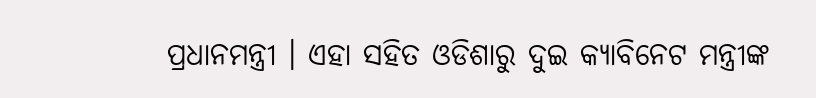ପ୍ରଧାନମନ୍ତ୍ରୀ । ଏହା ସହିତ ଓଡିଶାରୁ ଦୁଇ କ୍ୟାବିନେଟ ମନ୍ତ୍ରୀଙ୍କ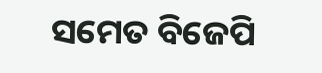ସମେତ ବିଜେପି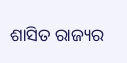ଶାସିତ ରାଜ୍ୟର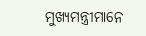ମୁଖ୍ୟମନ୍ତ୍ରୀମାନେ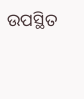ଉପସ୍ଥିତ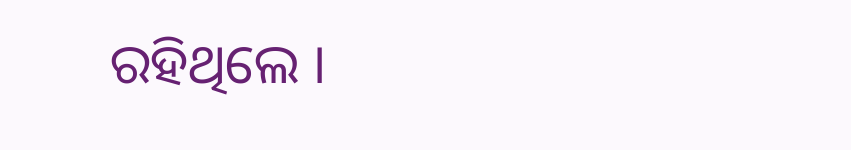ରହିଥିଲେ ।